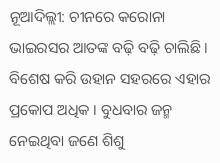ନୂଆଦିଲ୍ଲୀ: ଚୀନରେ କରୋନା ଭାଇରସର ଆତଙ୍କ ବଢ଼ି ବଢ଼ି ଚାଲିଛି । ବିଶେଷ କରି ଉହାନ ସହରରେ ଏହାର ପ୍ରକୋପ ଅଧିକ । ବୁଧବାର ଜନ୍ମ ନେଇଥିବା ଜଣେ ଶିଶୁ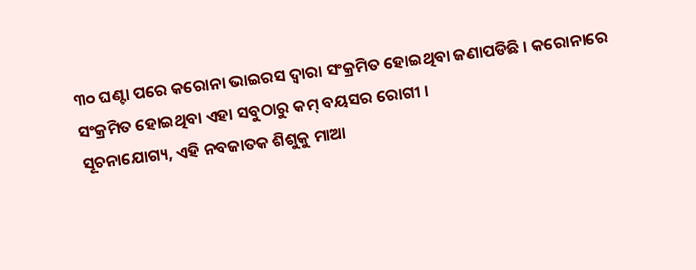୩୦ ଘଣ୍ଟା ପରେ କରୋନା ଭାଇରସ ଦ୍ୱାରା ସଂକ୍ରମିତ ହୋଇଥିବା ଜଣାପଡିଛି । କରୋନାରେ ସଂକ୍ରମିତ ହୋଇଥିବା ଏହା ସବୁଠାରୁ କମ୍ ବୟସର ରୋଗୀ ।
ସୂଚନାଯୋଗ୍ୟ, ଏହି ନବଜାତକ ଶିଶୁକୁ ମାଆ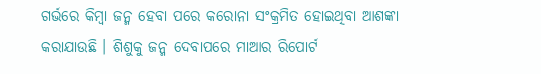ଗର୍ଭରେ କିମ୍ବା ଜନ୍ମ ହେବା ପରେ କରୋନା ସଂକ୍ରମିତ ହୋଇଥିବା ଆଶଙ୍କା କରାଯାଉଛି । ଶିଶୁକୁ ଜନ୍ମ ଦେବାପରେ ମାଆର ରିପୋର୍ଟ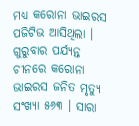ମଧ୍ୟ କରୋନା ଭାଇରସ ପଜିଟିଭ ଆସିଥିଲା ।
ଗୁରୁବାର ପର୍ଯ୍ୟନ୍ତ ଚୀନରେ କରୋନା ଭାଇରସ ଜନିତ ମୃତ୍ୟୁ ସଂଖ୍ୟା ୫୬୩ । ସାରା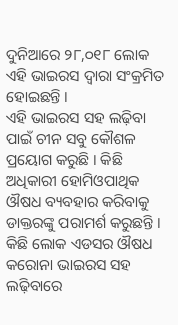ଦୁନିଆରେ ୨୮,୦୧୮ ଲୋକ ଏହି ଭାଇରସ ଦ୍ୱାରା ସଂକ୍ରମିତ ହୋଇଛନ୍ତି ।
ଏହି ଭାଇରସ ସହ ଲଢ଼ିବା ପାଇଁ ଚୀନ ସବୁ କୌଶଳ ପ୍ରୟୋଗ କରୁଛି । କିଛି ଅଧିକାରୀ ହୋମିଓପାଥିକ ଔଷଧ ବ୍ୟବହାର କରିବାକୁ ଡାକ୍ତରଙ୍କୁ ପରାମର୍ଶ କରୁଛନ୍ତି । କିଛି ଲୋକ ଏଡସର ଔଷଧ କରୋନା ଭାଇରସ ସହ ଲଢ଼ିବାରେ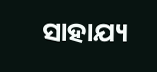ସାହାଯ୍ୟ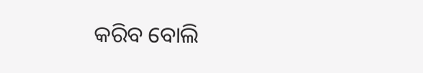କରିବ ବୋଲି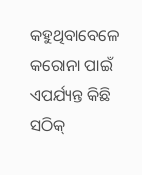କହୁଥିବାବେଳେ କରୋନା ପାଇଁ ଏପର୍ଯ୍ୟନ୍ତ କିଛି ସଠିକ୍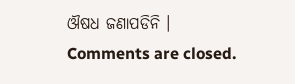ଔଷଧ ଜଣାପଡିନି ।
Comments are closed.